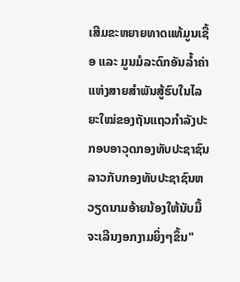ເສີມຂະຫຍາຍທາດແທ້ມູນເຊື້ອ ແລະ ມູນມໍລະດົກອັນລ້ຳຄ່າແຫ່ງສາຍສຳພັນສູ້ຮົບໃນໄລຍະໃໝ່ຂອງຖັນແຖວກຳລັງປະກອບອາວຸດກອງທັບປະຊາຊົນລາວກັບກອງທັບປະຊາຊົນຫວຽດນາມອ້າຍນ້ອງໃຫ້ນັບມື້ຈະເລີນງອກງາມຍິ່ງໆຂຶ້ນ"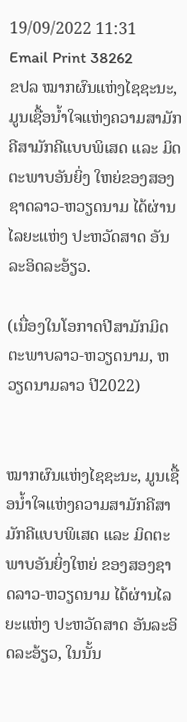19/09/2022 11:31
Email Print 38262
ຂປລ ໝາກຜົນແຫ່ງໄຊຊະນະ, ມູນເຊື້ອນ້ຳໃຈແຫ່ງຄວາມສາມັກຄີສາມັກຄີແບບພິເສດ ແລະ ມິດຕະພາບອັນຍິ່ງ ໃຫຍ່ຂອງສອງຊາດລາວ-ຫວຽດນາມ ໄດ້ຜ່ານໄລຍະແຫ່ງ ປະຫວັດສາດ ອັນລະອິດລະອ້ຽວ.

(ເນື່ອງໃນໂອກາດປີສາມັກມິດຕະພາບລາວ-ຫວຽດນາມ, ຫວຽດນາມລາວ ປີ2022)


ໝາກຜົນແຫ່ງໄຊຊະນະ, ມູນເຊື້ອນ້ຳໃຈແຫ່ງຄວາມສາມັກຄີສາມັກຄີແບບພິເສດ ແລະ ມິດຕະພາບອັນຍິ່ງໃຫຍ່ ຂອງສອງຊາດລາວ-ຫວຽດນາມ ໄດ້ຜ່ານໄລຍະແຫ່ງ ປະຫວັດສາດ ອັນລະອິດລະອ້ຽວ, ໃນນັ້ນ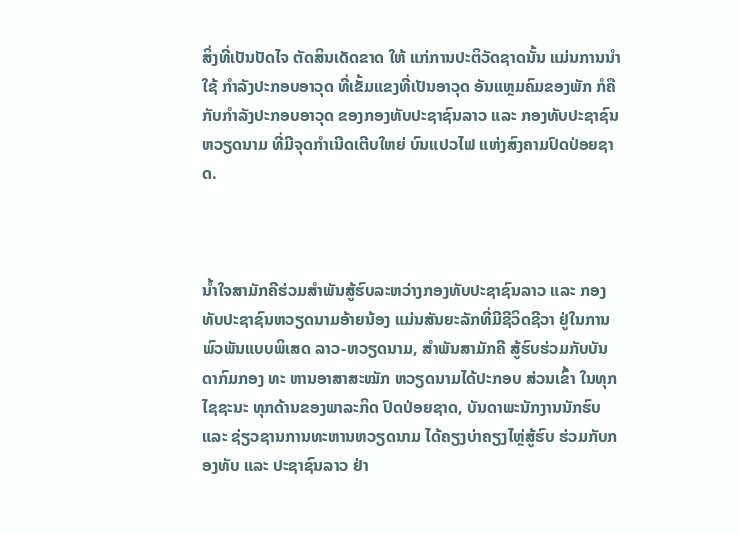ສິ່ງທີ່ເປັນປັດໄຈ ຕັດສິນເດັດຂາດ ໃຫ້ ແກ່ການປະຕິວັດຊາດນັ້ນ ແມ່ນການນຳໃຊ້ ກຳລັງປະກອບອາວຸດ ທີ່ເຂັ້ມແຂງທີ່ເປັນອາວຸດ ອັນແຫຼມຄົມຂອງພັກ ກໍຄືກັບກຳລັງປະກອບອາວຸດ ຂອງກອງທັບປະຊາຊົນລາວ ແລະ ກອງທັບປະຊາຊົນຫວຽດນາມ ທີ່ມີຈຸດກຳເນີດເຕີບໃຫຍ່ ບົນແປວໄຟ ແຫ່ງສົງຄາມປົດປ່ອຍຊາດ.



ນ້ຳໃຈສາມັກຄີຮ່ວມສຳພັນສູ້ຮົບລະຫວ່າງກອງທັບປະຊາຊົນລາວ ແລະ ກອງທັບປະຊາຊົນຫວຽດນາມອ້າຍນ້ອງ ແມ່ນສັນຍະລັກທີ່ມີຊີວິດຊີວາ ຢູ່ໃນການພົວພັນແບບພິເສດ ລາວ-ຫວຽດນາມ, ສຳພັນສາມັກຄີ ສູ້ຮົບຮ່ວມກັບບັນດາກົມກອງ ທະ ຫານອາສາສະໝັກ ຫວຽດນາມໄດ້ປະກອບ ສ່ວນເຂົ້າ ໃນທຸກໄຊຊະນະ ທຸກດ້ານຂອງພາລະກິດ ປົດປ່ອຍຊາດ, ບັນດາພະນັກງານນັກຮົບ ແລະ ຊ່ຽວຊານການທະຫານຫວຽດນາມ ໄດ້ຄຽງບ່າຄຽງໄຫຼ່ສູ້ຮົບ ຮ່ວມກັບກອງທັບ ແລະ ປະຊາຊົນລາວ ຢ່າ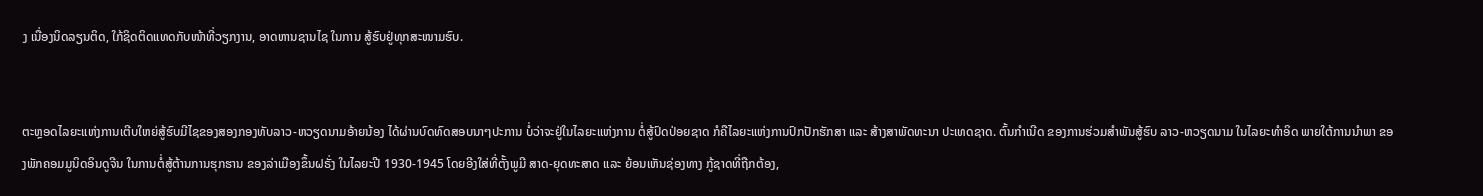ງ ເນື່ອງນິດລຽນຕິດ, ໃກ້ຊິດຕິດແທດກັບໜ້າທີ່ວຽກງານ, ອາດຫານຊານໄຊ ໃນການ ສູ້ຮົບຢູ່ທຸກສະໜາມຮົບ.


ຕະຫຼອດໄລຍະແຫ່ງການເຕີບໃຫຍ່ສູ້ຮົບມີໄຊຂອງສອງກອງທັບລາວ-ຫວຽດນາມອ້າຍນ້ອງ ໄດ້ຜ່ານບົດທົດສອບນາໆປະການ ບໍ່ວ່າຈະຢູ່ໃນໄລຍະແຫ່ງການ ຕໍ່ສູ້ປົດປ່ອຍຊາດ ກໍຄືໄລຍະແຫ່ງການປົກປັກຮັກສາ ແລະ ສ້າງສາພັດທະນາ ປະເທດຊາດ. ຕົ້ນກຳເນີດ ຂອງການຮ່ວມສຳພັນສູ້ຮົບ ລາວ-ຫວຽດນາມ ໃນໄລຍະທຳອິດ ພາຍໃຕ້ການນຳພາ ຂອງພັກຄອມມູນິດອິນດູຈີນ ໃນການຕໍ່ສູ້ຕ້ານການຮຸກຮານ ຂອງລ່າເມືອງຂຶ້ນຝຣັ່ງ ໃນໄລຍະປີ 1930-1945 ໂດຍອີງໃສ່ທີ່ຕັ້ງພູມີ ສາດ-ຍຸດທະສາດ ແລະ ຍ້ອນເຫັນຊ່ອງທາງ ກູ້ຊາດທີ່ຖືກຕ້ອງ,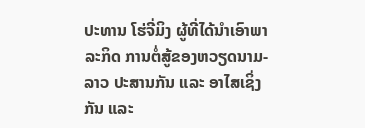ປະທານ ໂຮ່ຈີ່ມິງ ຜູ້ທີ່ໄດ້ນຳເອົາພາລະກິດ ການຕໍ່ສູ້ຂອງຫວຽດນາມ-ລາວ ປະສານກັນ ແລະ ອາໄສເຊິ່ງກັນ ແລະ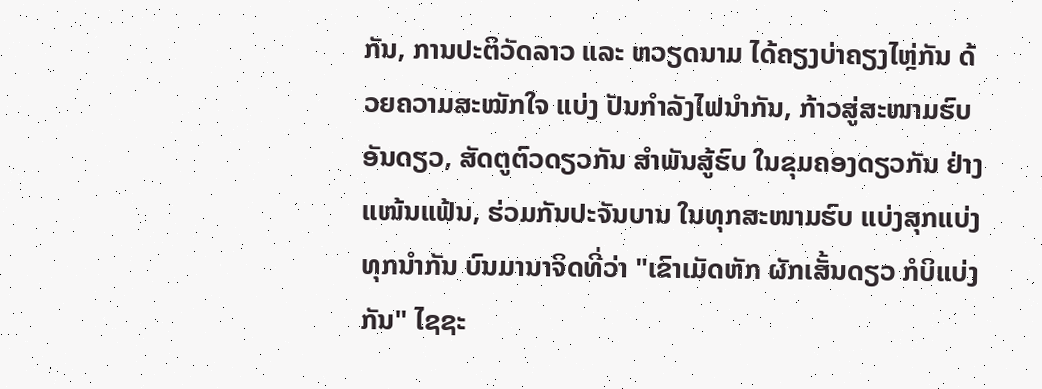ກັນ, ການປະຕິວັດລາວ ແລະ ຫວຽດນາມ ໄດ້ຄຽງບ່າຄຽງໄຫຼ່ກັນ ດ້ວຍຄວາມສະໝັກໃຈ ແບ່ງ ປັນກຳລັງໄຟນຳກັນ, ກ້າວສູ່ສະໜາມຮົບອັນດຽວ, ສັດຕູຕົວດຽວກັນ ສຳພັນສູ້ຮົບ ໃນຂຸມຄອງດຽວກັນ ຢ່າງແໜ້ນແຟ້ນ, ຮ່ວມກັນປະຈັນບານ ໃນທຸກສະໜາມຮົບ ແບ່ງສຸກແບ່ງທຸກນຳກັນ ບົນມານາຈິດທີ່ວ່າ "ເຂົາເມັດຫັກ ຜັກເສັ້ນດຽວ ກໍບິແບ່ງ ກັນ" ໄຊຊະ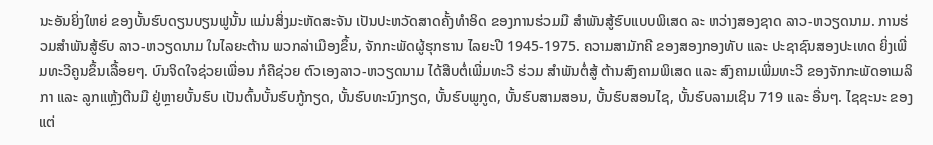ນະອັນຍິ່ງໃຫຍ່ ຂອງບັ້ນຮົບດຽນບຽນຟູນັ້ນ ແມ່ນສິ່ງມະຫັດສະຈັນ ເປັນປະຫວັດສາດຄັ້ງທຳອິດ ຂອງການຮ່ວມມື ສຳພັນສູ້ຮົບແບບພິເສດ ລະ ຫວ່າງສອງຊາດ ລາວ-ຫວຽດນາມ. ການຮ່ວມສຳພັນສູ້ຮົບ ລາວ-ຫວຽດນາມ ໃນໄລຍະຕ້ານ ພວກລ່າເມືອງຂຶ້ນ, ຈັກກະພັດຜູ້ຮຸກຮານ ໄລຍະປີ 1945-1975. ຄວາມສາມັກຄີ ຂອງສອງກອງທັບ ແລະ ປະຊາຊົນສອງປະເທດ ຍິ່ງເພີ່ມທະວີຄູນຂຶ້ນເລື້ອຍໆ. ບົນຈິດໃຈຊ່ວຍເພື່ອນ ກໍຄືຊ່ວຍ ຕົວເອງລາວ-ຫວຽດນາມ ໄດ້ສືບຕໍ່ເພີ່ມທະວີ ຮ່ວມ ສຳພັນຕໍ່ສູ້ ຕ້ານສົງຄາມພິເສດ ແລະ ສົງຄາມເພີ່ມທະວີ ຂອງຈັກກະພັດອາເມລິກາ ແລະ ລູກແຫຼ້ງຕີນມື ຢູ່ຫຼາຍບັ້ນຮົບ ເປັນຕົ້ນບັ້ນຮົບກູ້ກຽດ, ບັ້ນຮົບທະນົງກຽດ, ບັ້ນຮົບພູກູດ, ບັ້ນຮົບສາມສອນ, ບັ້ນຮົບສອນໄຊ, ບັ້ນຮົບລາມເຊິນ 719 ແລະ ອື່ນໆ. ໄຊຊະນະ ຂອງແຕ່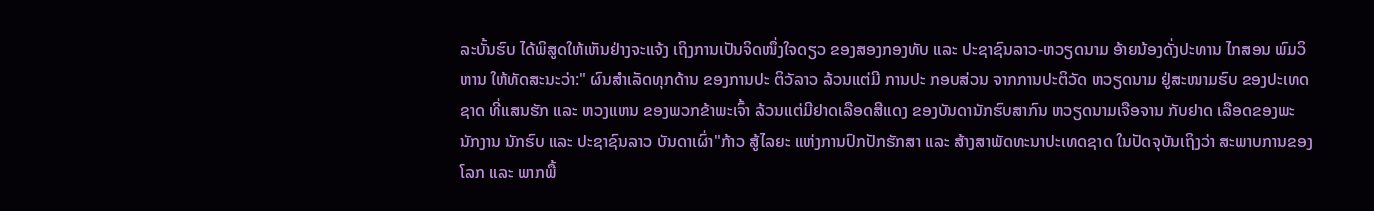ລະບັ້ນຮົບ ໄດ້ພິສູດໃຫ້ເຫັນຢ່າງຈະແຈ້ງ ເຖິງການເປັນຈິດໜຶ່ງໃຈດຽວ ຂອງສອງກອງທັບ ແລະ ປະຊາຊົນລາວ-ຫວຽດນາມ ອ້າຍນ້ອງດັ່ງປະທານ ໄກສອນ ພົມວິຫານ ໃຫ້ທັດສະນະວ່າ:" ຜົນສໍາເລັດທຸກດ້ານ ຂອງການປະ ຕິວັລາວ ລ້ວນແຕ່ມີ ການປະ ກອບສ່ວນ ຈາກການປະຕິວັດ ຫວຽດນາມ ຢູ່ສະໜາມຮົບ ຂອງປະເທດຊາດ ທີ່ແສນຮັກ ແລະ ຫວງແຫນ ຂອງພວກຂ້າພະເຈົ້າ ລ້ວນແຕ່ມີຢາດເລືອດສີແດງ ຂອງບັນດານັກຮົບສາກົນ ຫວຽດນາມເຈືອຈານ ກັບຢາດ ເລືອດຂອງພະນັກງານ ນັກຮົບ ແລະ ປະຊາຊົນລາວ ບັນດາເຜົ່າ"ກ້າວ ສູ້ໄລຍະ ແຫ່ງການປົກປັກຮັກສາ ແລະ ສ້າງສາພັດທະນາປະເທດຊາດ ໃນປັດຈຸບັນເຖິງວ່າ ສະພາບການຂອງໂລກ ແລະ ພາກພື້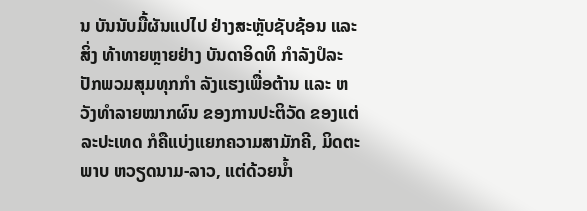ນ ບັນນັບມື້ຜັນແປໄປ ຢ່າງສະຫຼັບຊັບຊ້ອນ ແລະ ສິ່ງ ທ້າທາຍຫຼາຍຢ່າງ ບັນດາອິດທິ ກຳລັງປໍລະປັກພວມສຸມທຸກກຳ ລັງແຮງເພື່ອຕ້ານ ແລະ ຫວັງທຳລາຍໝາກຜົນ ຂອງການປະຕິວັດ ຂອງແຕ່ລະປະເທດ ກໍຄືແບ່ງແຍກຄວາມສາມັກຄີ, ມິດຕະພາບ ຫວຽດນາມ-ລາວ, ແຕ່ດ້ວຍນ້ຳ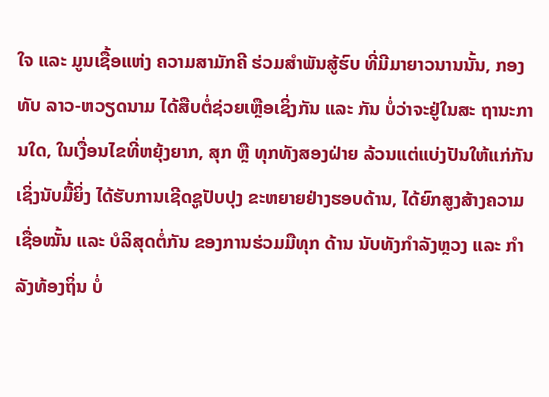ໃຈ ແລະ ມູນເຊື້ອແຫ່ງ ຄວາມສາມັກຄີ ຮ່ວມສຳພັນສູ້ຮົບ ທີ່ມີມາຍາວນານນັ້ນ, ກອງທັບ ລາວ-ຫວຽດນາມ ໄດ້ສືບຕໍ່ຊ່ວຍເຫຼືອເຊິ່ງກັນ ແລະ ກັນ ບໍ່ວ່າຈະຢູ່ໃນສະ ຖານະການໃດ, ໃນເງື່ອນໄຂທີ່ຫຍຸ້ງຍາກ, ສຸກ ຫຼື ທຸກທັງສອງຝ່າຍ ລ້ວນແຕ່ແບ່ງປັນໃຫ້ແກ່ກັນ ເຊິ່ງນັບມື້ຍິ່ງ ໄດ້ຮັບການເຊີດຊູປັບປຸງ ຂະຫຍາຍຢ່າງຮອບດ້ານ, ໄດ້ຍົກສູງສ້າງຄວາມ ເຊື່ອໝັ້ນ ແລະ ບໍລິສຸດຕໍ່ກັນ ຂອງການຮ່ວມມືທຸກ ດ້ານ ນັບທັງກຳລັງຫຼວງ ແລະ ກຳລັງທ້ອງຖິ່ນ ບໍ່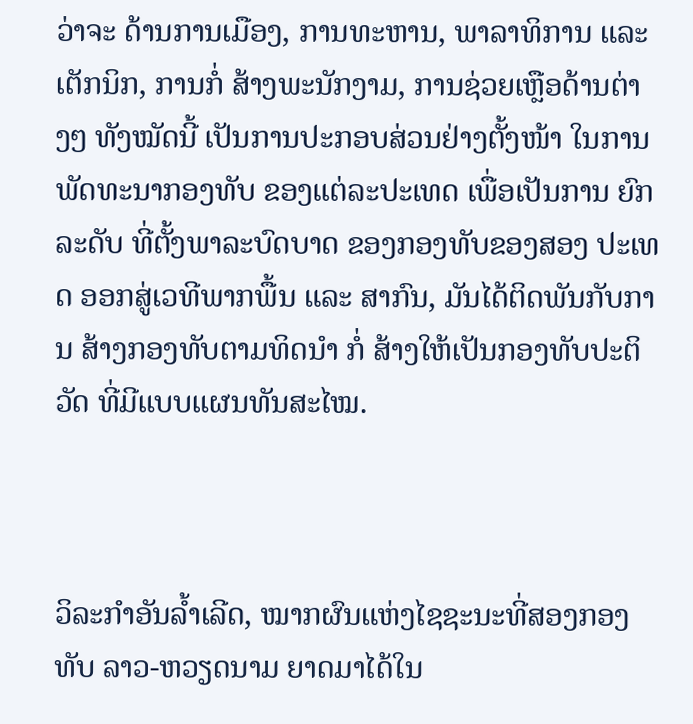ວ່າຈະ ດ້ານການເມືອງ, ການທະຫານ, ພາລາທິການ ແລະ ເຕັກນິກ, ການກໍ່ ສ້າງພະນັກງາມ, ການຊ່ວຍເຫຼືອດ້ານຕ່າງໆ ທັງໝັດນີ້ ເປັນການປະກອບສ່ວນຢ່າງຕັ້ງໜ້າ ໃນການພັດທະນາກອງທັບ ຂອງແຕ່ລະປະເທດ ເພື່ອເປັນການ ຍົກລະດັບ ທີ່ຕັ້ງພາລະບົດບາດ ຂອງກອງທັບຂອງສອງ ປະເທດ ອອກສູ່ເວທີພາກພື້ນ ແລະ ສາກົນ, ມັນໄດ້ຕິດພັນກັບການ ສ້າງກອງທັບຕາມທິດນຳ ກໍ່ ສ້າງໃຫ້ເປັນກອງທັບປະຕິວັດ ທີ່ມີແບບແຜນທັນສະໄໝ.



ວິລະກຳອັນລ້ຳເລີດ, ໝາກຜົນແຫ່ງໄຊຊະນະທີ່ສອງກອງທັບ ລາວ-ຫວຽດນາມ ຍາດມາໄດ້ໃນ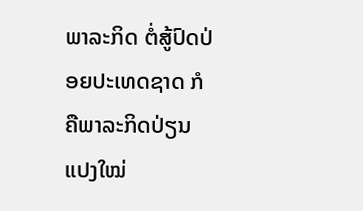ພາລະກິດ ຕໍ່ສູ້ປົດປ່ອຍປະເທດຊາດ ກໍຄືພາລະກິດປ່ຽນແປງໃໝ່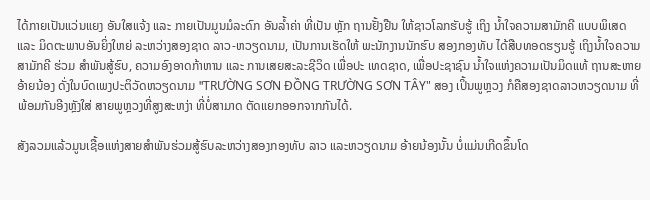ໄດ້ກາຍເປັນແວ່ນແຍງ ອັນໃສແຈ້ງ ແລະ ກາຍເປັນມູນມໍລະດົກ ອັນລ້ຳຄ່າ ທີ່ເປັນ ຫຼັກ ຖານຢັ້ງຢືນ ໃຫ້ຊາວໂລກຮັບຮູ້ ເຖິງ ນ້ຳໃຈຄວາມສາມັກຄີ ແບບພິເສດ ແລະ ມິດຕະພາບອັນຍິ່ງໃຫຍ່ ລະຫວ່າງສອງຊາດ ລາວ-ຫວຽດນາມ, ເປັນການເຮັດໃຫ້ ພະນັກງານນັກຮົບ ສອງກອງທັບ ໄດ້ສືບທອດຮຽນຮູ້ ເຖິງນໍ້າໃຈຄວາມສາມັກຄີ ຮ່ວມ ສຳພັນສູ້ຮົບ, ຄວາມອົງອາດກ້າຫານ ແລະ ການເສຍສະລະຊີວິດ ເພື່ອປະ ເທດຊາດ, ເພື່ອປະຊາຊົນ ນ້ຳໃຈແຫ່ງຄວາມເປັນມິດແທ້ ຖານສະຫາຍອ້າຍນ້ອງ ດັ່ງໃນບົດເພງປະຕິວັດຫວຽດນາມ "TRƯỜNG SƠN ĐỒNG TRƯỜNG SƠN TÂY" ສອງ ເປິ້ນພູຫຼວງ ກໍຄືສອງຊາດລາວຫວຽດນາມ ທີ່ພ້ອມກັນອີງຫຼັງໃສ່ ສາຍພູຫຼວງທີ່ສູງສະຫງ່າ ທີ່ບໍ່ສາມາດ ຕັດແຍກອອກຈາກກັນໄດ້.

ສັງລວມແລ້ວມູນເຊື້ອແຫ່ງສາຍສຳພັນຮ່ວມສູ້ຮົບລະຫວ່າງສອງກອງທັບ ລາວ ແລະຫວຽດນາມ ອ້າຍນ້ອງນັ້ນ ບໍ່ແມ່ນເກີດຂຶ້ນໂດ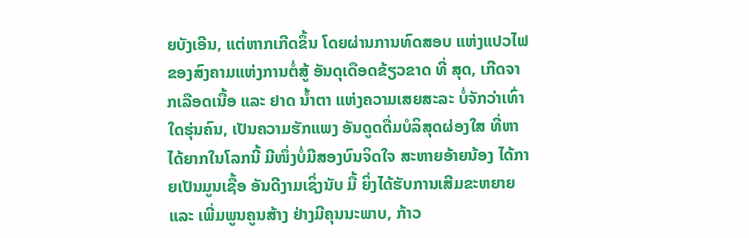ຍບັງເອີນ, ແຕ່ຫາກເກີດຂຶ້ນ ໂດຍຜ່ານການທົດສອບ ແຫ່ງແປວໄຟ ຂອງສົງຄາມແຫ່ງການຕໍ່ສູ້ ອັນດຸເດືອດຂ້ຽວຂາດ ທີ່ ສຸດ, ເກີດຈາກເລືອດເນື້ອ ແລະ ຢາດ ນ້ຳຕາ ແຫ່ງຄວາມເສຍສະລະ ບໍ່ຈັກວ່າເທົ່າໃດຮຸ່ນຄົນ, ເປັນຄວາມຮັກແພງ ອັນດູດດື່ມບໍລິສຸດຜ່ອງໃສ ທີ່ຫາໄດ້ຍາກໃນໂລກນີ້ ມີໜຶ່ງບໍ່ມີສອງບົນຈິດໃຈ ສະຫາຍອ້າຍນ້ອງ ໄດ້ກາຍເປັນມູນເຊື້ອ ອັນດີງາມເຊິ່ງນັບ ມື້ ຍິ່ງໄດ້ຮັບການເສີມຂະຫຍາຍ ແລະ ເພີ່ມພູນຄູນສ້າງ ຢ່າງມີຄຸນນະພາບ, ກ້າວ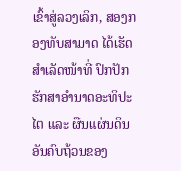ເຂົ້າສູ່ລວງເລິກ, ສອງກອງທັບສາມາດ ໄດ້ເຮັດສຳເລັດໜ້າທີ່ ປົກປັກຮັກສາອຳນາດອະທິປະໄຕ ແລະ ຜືນແຜ່ນດິນ ອັນຄົບຖ້ວນຂອງ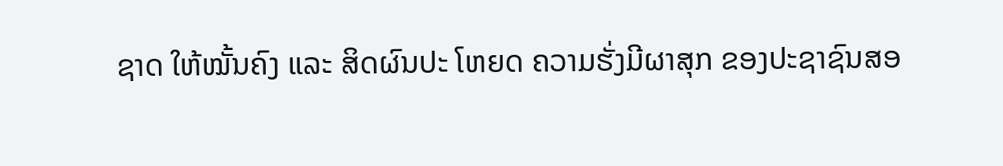ຊາດ ໃຫ້ໝັ້ນຄົງ ແລະ ສິດຜົນປະ ໂຫຍດ ຄວາມຮັ່ງມີຜາສຸກ ຂອງປະຊາຊົນສອ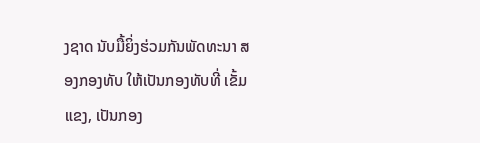ງຊາດ ນັບມື້ຍິ່ງຮ່ວມກັນພັດທະນາ ສອງກອງທັບ ໃຫ້ເປັນກອງທັບທີ່ ເຂັ້ມແຂງ, ເປັນກອງ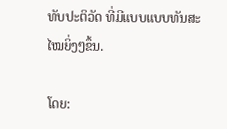ທັບປະຕິວັດ ທີ່ມີແບບແບບທັນສະໄໝຍິ່ງໆຂຶ້ນ.

ໂດຍ: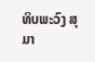ທິບພະວົງ ສຸມາ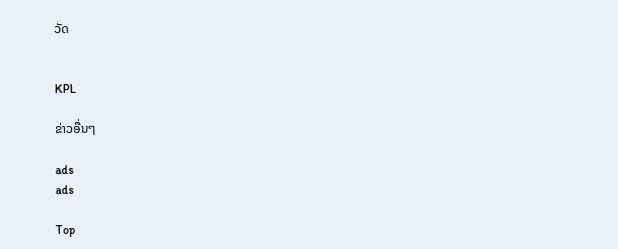ວັດ


KPL

ຂ່າວອື່ນໆ

ads
ads

Top